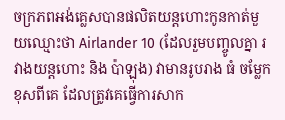ចក្រភពអង់គ្លេសបានផលិតយន្តហោះកូនកាត់មួយឈ្មោះថា Airlander 10 (ដែលរួមបញ្ចូលគ្នា រវាងយន្តហោះ និង ប៉ាឡុង) វាមានរូបរាង ធំ ចម្លែក ខុសពីគេ ដែលត្រូវគេធ្វើការសាក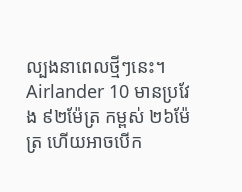ល្បងនាពេលថ្មីៗនេះ។ Airlander 10 មានប្រវែង ៩២ម៉ែត្រ កម្ពស់ ២៦ម៉ែត្រ ហើយអាចបើក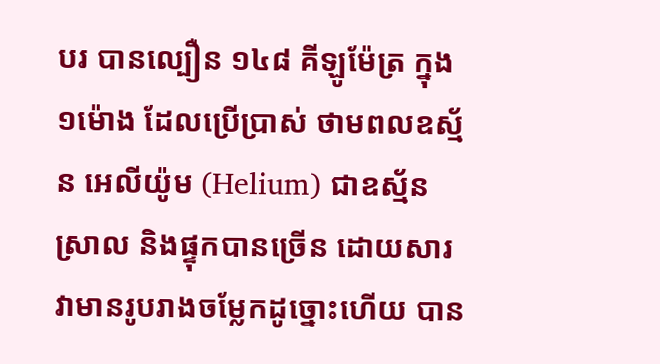បរ បានល្បឿន ១៤៨ គីឡូម៉ែត្រ ក្នុង១ម៉ោង ដែលប្រើប្រាស់ ថាមពលឧស្ម័ន អេលីយ៉ូម (Helium) ជាឧស្ម័នស្រាល និងផ្ទុកបានច្រើន ដោយសារវាមានរូបរាងចម្លែកដូច្នោះហើយ បាន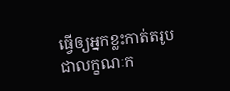ធ្វើឲ្យអ្នកខ្លះកាត់តរូបជាលក្ខណៈក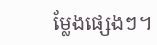ម្លែងផ្សេងៗ។